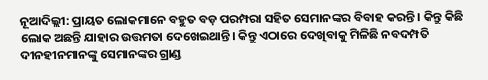ନୂଆଦିଲ୍ଲୀ: ପ୍ରାୟତ ଲୋକମାନେ ବହୁତ ବଡ଼ ପରମ୍ପରା ସହିତ ସେମାନଙ୍କର ବିବାହ କରନ୍ତି । କିନ୍ତୁ କିଛି ଲୋକ ଅଛନ୍ତି ଯାହାର ଉତ୍ତମତା ଦେଖେଇଥାନ୍ତି। କିନ୍ତୁ ଏଠାରେ ଦେଖିବାକୁ ମିଳିଛି ନବଦମ୍ପତି ଦୀନହୀନମାନଙ୍କୁ ସେମାନଙ୍କର ଗ୍ରାଣ୍ଡ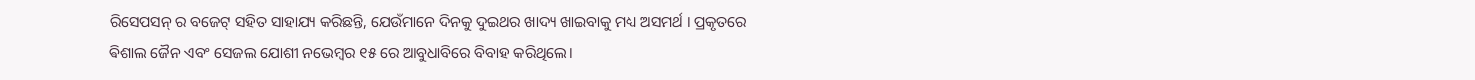ରିସେପସନ୍ ର ବଜେଟ୍ ସହିତ ସାହାଯ୍ୟ କରିଛନ୍ତି, ଯେଉଁମାନେ ଦିନକୁ ଦୁଇଥର ଖାଦ୍ୟ ଖାଇବାକୁ ମଧ୍ୟ ଅସମର୍ଥ । ପ୍ରକୃତରେ ଵିଶାଲ ଜୈନ ଏବଂ ସେଜଲ ଯୋଶୀ ନଭେମ୍ବର ୧୫ ରେ ଆବୁଧାବିରେ ବିବାହ କରିଥିଲେ।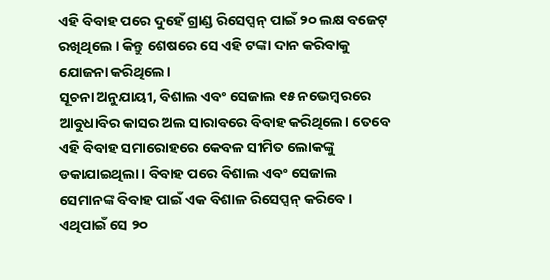ଏହି ବିବାହ ପରେ ଦୁହେଁ ଗ୍ରାଣ୍ଡ ରିସେପ୍ସନ୍ ପାଇଁ ୨୦ ଲକ୍ଷ ବଜେଟ୍ ରଖିଥିଲେ । କିନ୍ତୁ ଶେଷରେ ସେ ଏହି ଟଙ୍କା ଦାନ କରିବାକୁ ଯୋଜନା କରିଥିଲେ।
ସୂଚନା ଅନୁଯାୟୀ, ବିଶାଲ ଏବଂ ସେଜାଲ ୧୫ ନଭେମ୍ବରରେ ଆବୁଧାବିର କାସର ଅଲ ସାରାବରେ ବିବାହ କରିଥିଲେ। ତେବେ ଏହି ବିବାହ ସମାରୋହରେ କେବଳ ସୀମିତ ଲୋକଙ୍କୁ ଡକାଯାଇଥିଲା । ବିବାହ ପରେ ବିଶାଲ ଏବଂ ସେଜାଲ ସେମାନଙ୍କ ବିବାହ ପାଇଁ ଏକ ବିଶାଳ ରିସେପ୍ସନ୍ କରିବେ । ଏଥିପାଇଁ ସେ ୨୦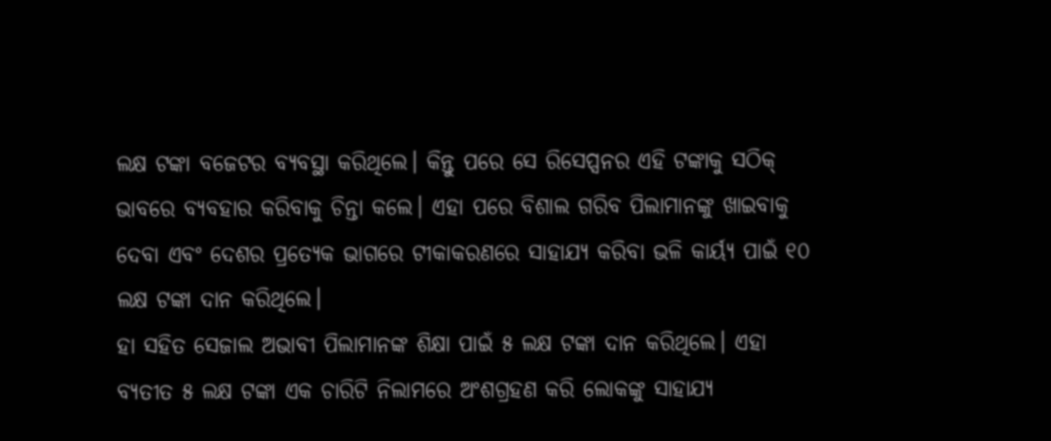ଲକ୍ଷ ଟଙ୍କା ବଜେଟର ବ୍ୟବସ୍ଥା କରିଥିଲେ। କିନ୍ତୁ ପରେ ସେ ରିସେପ୍ସନର ଏହି ଟଙ୍କାକୁ ସଠିକ୍ ଭାବରେ ବ୍ୟବହାର କରିବାକୁ ଚିନ୍ତା କଲେ। ଏହା ପରେ ବିଶାଲ ଗରିବ ପିଲାମାନଙ୍କୁ ଖାଇବାକୁ ଦେବା ଏବଂ ଦେଶର ପ୍ରତ୍ୟେକ ଭାଗରେ ଟୀକାକରଣରେ ସାହାଯ୍ୟ କରିବା ଭଳି କାର୍ୟ୍ୟ ପାଇଁ ୧୦ ଲକ୍ଷ ଟଙ୍କା ଦାନ କରିଥିଲେ।
ହା ସହିତ ସେଜାଲ ଅଭାବୀ ପିଲାମାନଙ୍କ ଶିକ୍ଷା ପାଇଁ ୫ ଲକ୍ଷ ଟଙ୍କା ଦାନ କରିଥିଲେ। ଏହା ବ୍ୟତୀତ ୫ ଲକ୍ଷ ଟଙ୍କା ଏକ ଚାରିଟି ନିଲାମରେ ଅଂଶଗ୍ରହଣ କରି ଲୋକଙ୍କୁ ସାହାଯ୍ୟ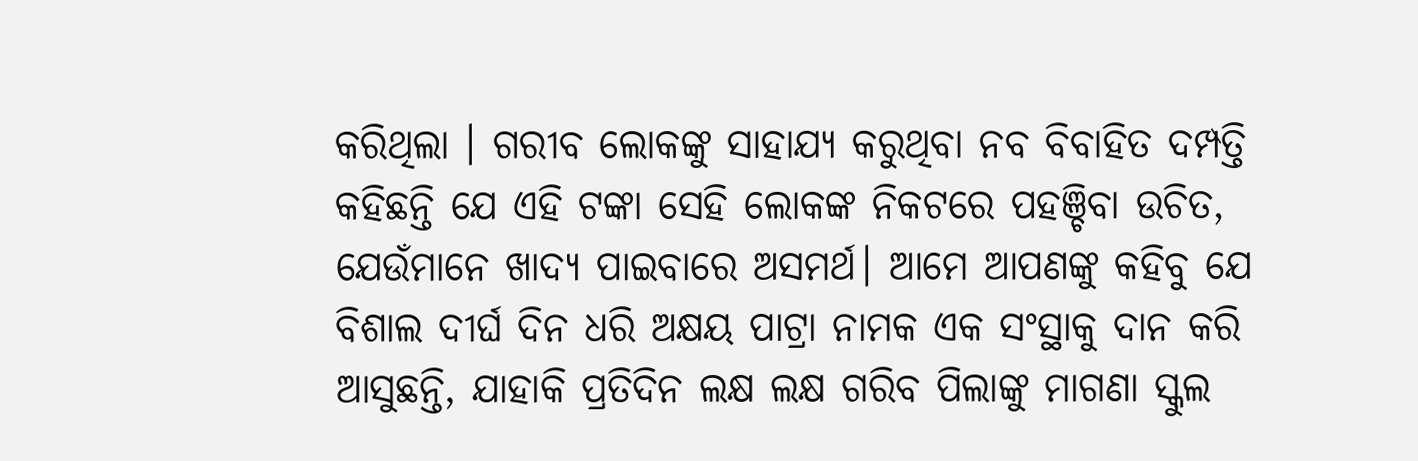କରିଥିଲା । ଗରୀବ ଲୋକଙ୍କୁ ସାହାଯ୍ୟ କରୁଥିବା ନବ ବିବାହିତ ଦମ୍ପତ୍ତି କହିଛନ୍ତି ଯେ ଏହି ଟଙ୍କା ସେହି ଲୋକଙ୍କ ନିକଟରେ ପହଞ୍ଚିବା ଉଚିତ, ଯେଉଁମାନେ ଖାଦ୍ୟ ପାଇବାରେ ଅସମର୍ଥ। ଆମେ ଆପଣଙ୍କୁ କହିବୁ ଯେ ବିଶାଲ ଦୀର୍ଘ ଦିନ ଧରି ଅକ୍ଷୟ ପାଟ୍ରା ନାମକ ଏକ ସଂସ୍ଥାକୁ ଦାନ କରି ଆସୁଛନ୍ତି, ଯାହାକି ପ୍ରତିଦିନ ଲକ୍ଷ ଲକ୍ଷ ଗରିବ ପିଲାଙ୍କୁ ମାଗଣା ସ୍କୁଲ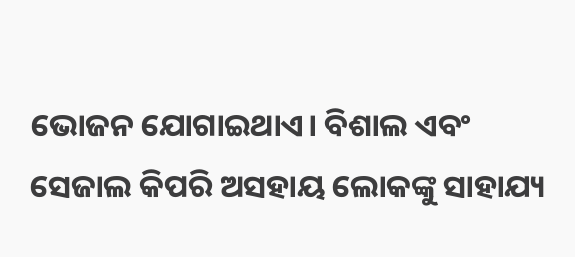ଭୋଜନ ଯୋଗାଇଥାଏ। ବିଶାଲ ଏବଂ ସେଜାଲ କିପରି ଅସହାୟ ଲୋକଙ୍କୁ ସାହାଯ୍ୟ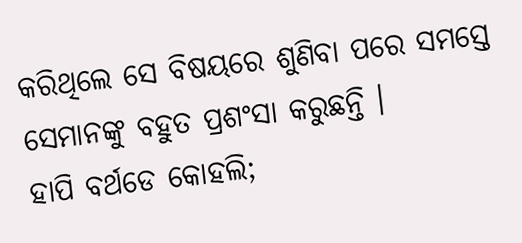କରିଥିଲେ ସେ ବିଷୟରେ ଶୁଣିବା ପରେ ସମସ୍ତେ ସେମାନଙ୍କୁ ବହୁତ ପ୍ରଶଂସା କରୁଛନ୍ତି ।
ହାପି ବର୍ଥଡେ କୋହଲି;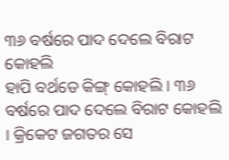୩୬ ବର୍ଷରେ ପାଦ ଦେଲେ ବିରାଟ କୋହଲି
ହାପି ବର୍ଥଡେ କିଙ୍ଗ୍ କୋହଲି । ୩୬ ବର୍ଷରେ ପାଦ ଦେଲେ ବିରାଟ କୋହଲି । କ୍ରିକେଟ ଜଗତର ସେ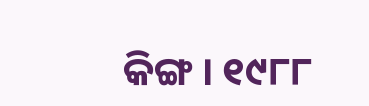କିଙ୍ଗ । ୧୯୮୮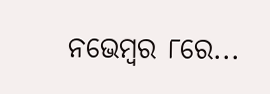ନଭେମ୍ୱର ୮ରେ...